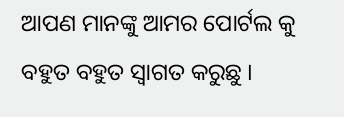ଆପଣ ମାନଙ୍କୁ ଆମର ପୋର୍ଟଲ କୁ ବହୁତ ବହୁତ ସ୍ୱାଗତ କରୁଛୁ ।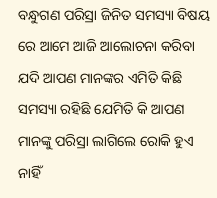ବନ୍ଧୁଗଣ ପରିସ୍ରା ଜିନିତ ସମସ୍ୟା ବିଷୟ ରେ ଆମେ ଆଜି ଆଲୋଚନା କରିବା ଯଦି ଆପଣ ମାନଙ୍କର ଏମିତି କିଛି ସମସ୍ୟା ରହିଛି ଯେମିତି କି ଆପଣ ମାନଙ୍କୁ ପରିସ୍ରା ଲାଗିଲେ ରୋକି ହୁଏ ନାହିଁ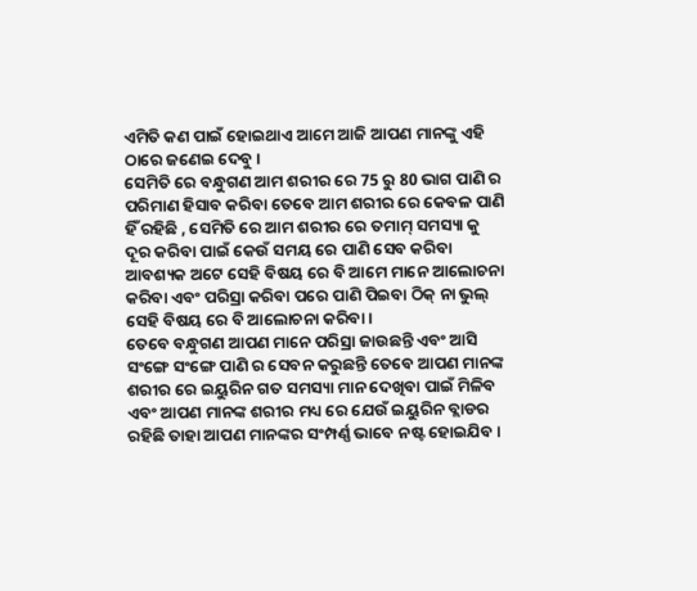ଏମିତି କଣ ପାଇଁ ହୋଇଥାଏ ଆମେ ଆଜି ଆପଣ ମାନଙ୍କୁ ଏହି ଠାରେ ଜଣେଇ ଦେବୁ ।
ସେମିତି ରେ ବନ୍ଧୁଗଣ ଆମ ଶରୀର ରେ 75 ରୁ 80 ଭାଗ ପାଣି ର ପରିମାଣ ହିସାବ କରିବା ତେବେ ଆମ ଶରୀର ରେ କେବଳ ପାଣି ହିଁ ରହିଛି , ସେମିତି ରେ ଆମ ଶରୀର ରେ ତମାମ୍ ସମସ୍ୟା କୁ ଦୂର କରିବା ପାଇଁ କେଉଁ ସମୟ ରେ ପାଣି ସେବ କରିବା ଆବଶ୍ୟକ ଅଟେ ସେହି ବିଷୟ ରେ ବି ଆମେ ମାନେ ଆଲୋଚନା କରିବା ଏବଂ ପରିସ୍ରା କରିବା ପରେ ପାଣି ପିଇବା ଠିକ୍ ନା ଭୁଲ୍ ସେହି ବିଷୟ ରେ ବି ଆଲୋଚନା କରିବା ।
ତେବେ ବନ୍ଧୁଗଣ ଆପଣ ମାନେ ପରିସ୍ରା ଜାଉଛନ୍ତି ଏବଂ ଆସି ସଂଙ୍ଗେ ସଂଙ୍ଗେ ପାଣି ର ସେବନ କରୁଛନ୍ତି ତେବେ ଆପଣ ମାନଙ୍କ ଶରୀର ରେ ଇୟୁରିନ ଗତ ସମସ୍ୟା ମାନ ଦେଖିବା ପାଇଁ ମିଳିବ ଏବଂ ଆପଣ ମାନଙ୍କ ଶରୀର ମଧ୍ୟ ରେ ଯେଉଁ ଇୟୁରିନ ବ୍ଲାଡର ରହିଛି ତାହା ଆପଣ ମାନଙ୍କର ସଂମ୍ପର୍ଣ୍ଣ ଭାବେ ନଷ୍ଟ ହୋଇଯିବ ।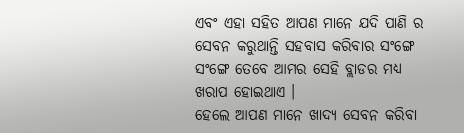ଏବଂ ଏହା ସହିତ ଆପଣ ମାନେ ଯଦି ପାଣି ର ସେବନ କରୁଥାନ୍ତି ସହବାସ କରିବାର ସଂଙ୍ଗେ ସଂଙ୍ଗେ ତେବେ ଆମର ସେହି ବ୍ଲାଡର ମଧ୍ୟ ଖରାପ ହୋଇଥାଏ ।
ହେଲେ ଆପଣ ମାନେ ଖାଦ୍ୟ ସେବନ କରିବା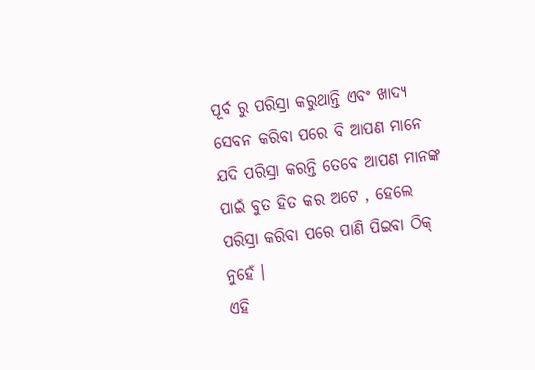ପୂର୍ବ ରୁ ପରିସ୍ରା କରୁଥାନ୍ତି ଏବଂ ଖାଦ୍ୟ ସେବନ କରିବା ପରେ ବି ଆପଣ ମାନେ ଯଦି ପରିସ୍ରା କରନ୍ତି ତେବେ ଆପଣ ମାନଙ୍କ ପାଇଁ ବୁତ ହିତ କର ଅଟେ , ହେଲେ ପରିସ୍ରା କରିବା ପରେ ପାଣି ପିଇବା ଠିକ୍ ନୁହେଁ ।
ଏହି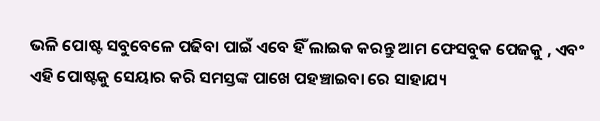ଭଳି ପୋଷ୍ଟ ସବୁବେଳେ ପଢିବା ପାଇଁ ଏବେ ହିଁ ଲାଇକ କରନ୍ତୁ ଆମ ଫେସବୁକ ପେଜକୁ , ଏବଂ ଏହି ପୋଷ୍ଟକୁ ସେୟାର କରି ସମସ୍ତଙ୍କ ପାଖେ ପହଞ୍ଚାଇବା ରେ ସାହାଯ୍ୟ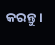କରନ୍ତୁ ।